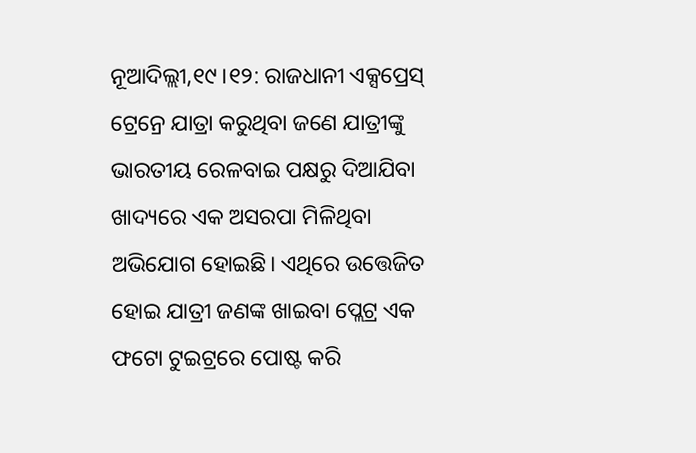ନୂଆଦିଲ୍ଲୀ,୧୯।୧୨: ରାଜଧାନୀ ଏକ୍ସପ୍ରେସ୍ ଟ୍ରେନ୍ରେ ଯାତ୍ରା କରୁଥିବା ଜଣେ ଯାତ୍ରୀଙ୍କୁ ଭାରତୀୟ ରେଳବାଇ ପକ୍ଷରୁ ଦିଆଯିବା ଖାଦ୍ୟରେ ଏକ ଅସରପା ମିଳିଥିବା ଅଭିଯୋଗ ହୋଇଛି। ଏଥିରେ ଉତ୍ତେଜିତ ହୋଇ ଯାତ୍ରୀ ଜଣଙ୍କ ଖାଇବା ପ୍ଲେଟ୍ର ଏକ ଫଟୋ ଟୁଇଟ୍ରରେ ପୋଷ୍ଟ କରି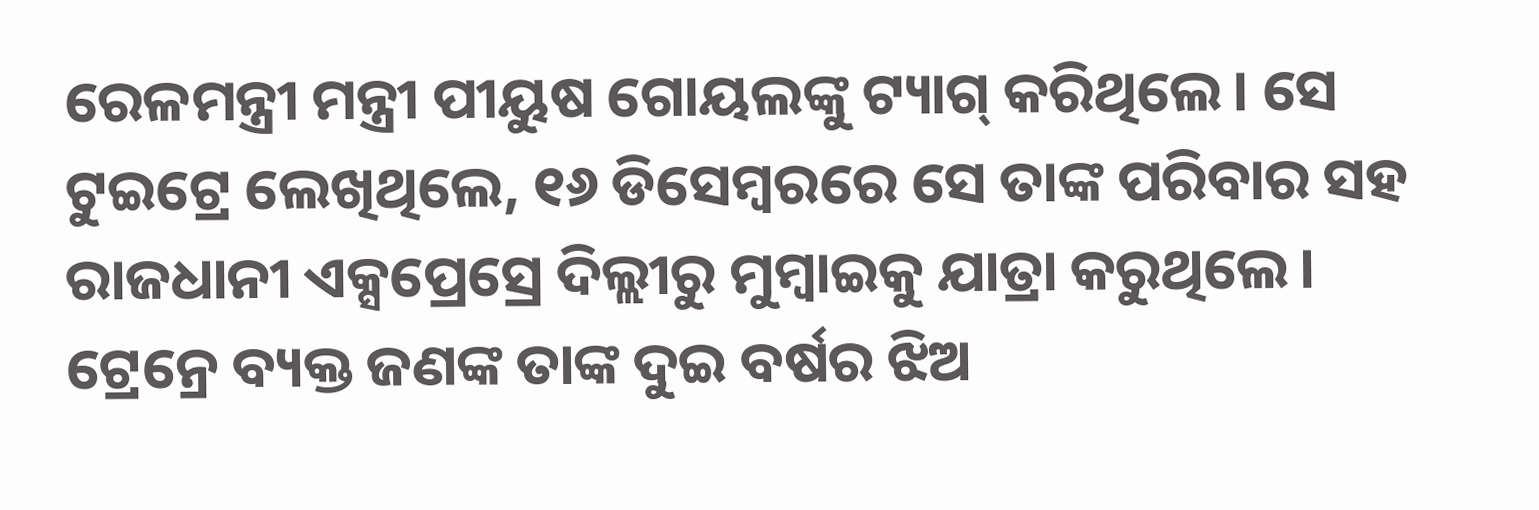ରେଳମନ୍ତ୍ରୀ ମନ୍ତ୍ରୀ ପୀୟୁଷ ଗୋୟଲଙ୍କୁ ଟ୍ୟାଗ୍ କରିଥିଲେ। ସେ ଟୁଇଟ୍ରେ ଲେଖିଥିଲେ, ୧୬ ଡିସେମ୍ବରରେ ସେ ତାଙ୍କ ପରିବାର ସହ ରାଜଧାନୀ ଏକ୍ସପ୍ରେସ୍ରେ ଦିଲ୍ଲୀରୁ ମୁମ୍ବାଇକୁ ଯାତ୍ରା କରୁଥିଲେ। ଟ୍ରେନ୍ରେ ବ୍ୟକ୍ତ ଜଣଙ୍କ ତାଙ୍କ ଦୁଇ ବର୍ଷର ଝିଅ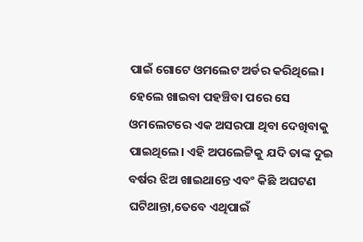ପାଇଁ ଗୋଟେ ଓମଲେଟ ଅର୍ଡର କରିଥିଲେ। ହେଲେ ଖାଇବା ପହଞ୍ଚିବା ପରେ ସେ ଓମଲେଟରେ ଏକ ଅସରପା ଥିବା ଦେଖିବାକୁ ପାଇଥିଲେ। ଏହି ଅପଲେଟ୍ଟିକୁ ଯଦି ତାଙ୍କ ଦୁଇ ବର୍ଷର ଝିଅ ଖାଇଥାନ୍ତେ ଏବଂ କିଛି ଅଘଟଣ ଘଟିଥାନ୍ତା,ତେବେ ଏଥିପାଇଁ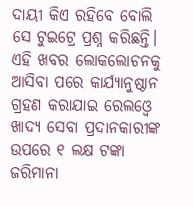ଦାୟୀ କିଏ ରହିବେ ବୋଲି ସେ ଟୁଇଟ୍ରେ ପ୍ରଶ୍ନ କରିଛନ୍ତି। ଏହି ଖବର ଲୋକଲୋଚନକୁ ଆସିବା ପରେ କାର୍ଯ୍ୟାନୁଷ୍ଠାନ ଗ୍ରହଣ କରାଯାଇ ରେଲଓ୍ବେ ଖାଦ୍ୟ ସେବା ପ୍ରଦାନକାରୀଙ୍କ ଉପରେ ୧ ଲକ୍ଷ ଟଙ୍କା ଜରିମାନା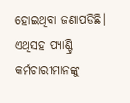ହୋଇଥିବା ଜଣାପଡିଛି। ଏଥିସହ ପ୍ୟାଣ୍ଟ୍ରି କର୍ମଚାରୀମାନଙ୍କୁ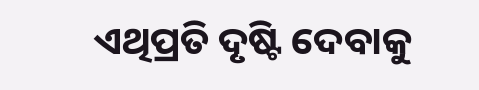ଏଥିପ୍ରତି ଦୃଷ୍ଟି ଦେବାକୁ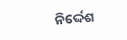ନିର୍ଦ୍ଦେଶ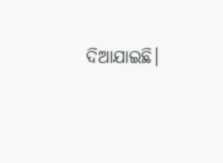ଦିଆଯାଇଛି।